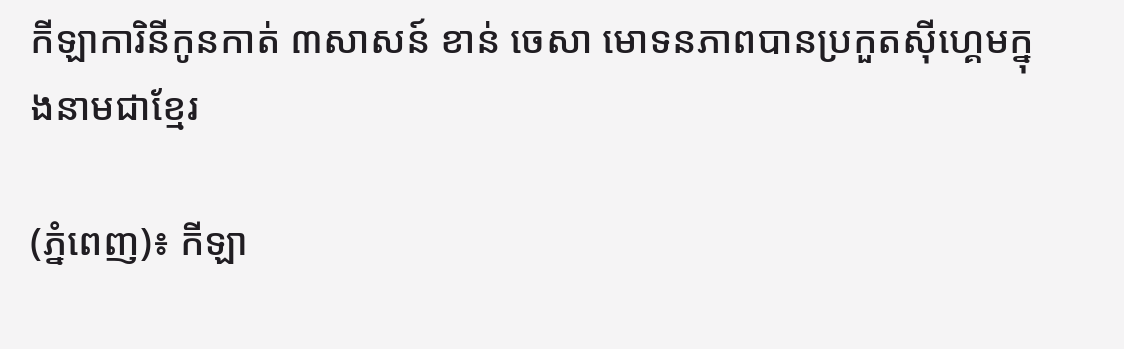កីឡាការិនីកូនកាត់ ៣សាសន៍ ខាន់ ចេសា មោទនភាពបានប្រកួតស៊ីហ្គេមក្នុងនាមជាខ្មែរ

(ភ្នំពេញ)៖ កីឡា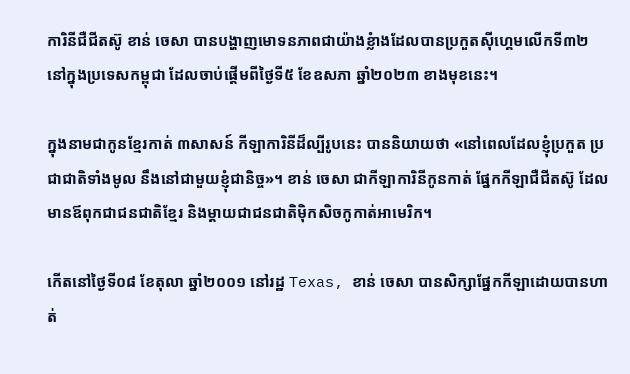ការិនីជឺជីតស៊ូ ខាន់ ចេសា បានបង្ហាញមោទនភាពជាយ៉ាងខ្លំាងដែលបានប្រកួតស៊ីហ្គេមលើកទី៣២ នៅក្នុងប្រទេសកម្ពុជា ដែលចាប់ផ្តើមពីថ្ងៃទី៥ ខែឧសភា ឆ្នាំ២០២៣ ខាងមុខនេះ។

ក្នុងនាមជាកូនខ្មែរកាត់ ៣សាសន៍ កីឡាការិនីដ៏ល្បីរូបនេះ បាននិយាយថា «នៅពេលដែលខ្ញុំប្រកួត ប្រជាជាតិទាំងមូល នឹងនៅជាមួយខ្ញុំជានិច្ច»។ ខាន់ ចេសា ជាកីឡាការិនីកូនកាត់ ផ្នែកកីឡាជឺជីតស៊ូ ដែលមានឪពុកជាជនជាតិខ្មែរ និងម្ដាយជាជនជាតិម៉ិកសិចកូកាត់អាមេរិក។

កើតនៅថ្ងៃទី០៨ ខែតុលា ឆ្នាំ២០០១ នៅរដ្ឋ Texas, ខាន់ ចេសា បានសិក្សាផ្នែកកីឡាដោយបានហាត់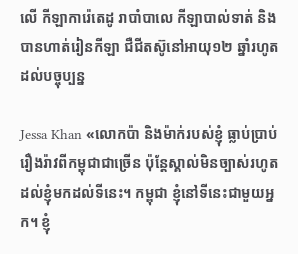លើ កីឡាការ៉េតេដូ រាបាំបាលេ កីឡាបាល់ទាត់ និងបានហាត់រៀនកីឡា ជឺជីតស៊ូនៅអាយុ១២ ឆ្នាំរហូតដល់បច្ចុប្បន្ន

Jessa Khan «លោកប៉ា និងម៉ាក់របស់ខ្ញុំ ធ្លាប់ប្រាប់រឿងរ៉ាវពីកម្ពុជាជាច្រើន ប៉ុន្តែស្គាល់មិនច្បាស់រហូតដល់ខ្ញុំមកដល់ទីនេះ។ កម្ពុជា ខ្ញុំនៅទីនេះជាមួយអ្នក។ ខ្ញុំ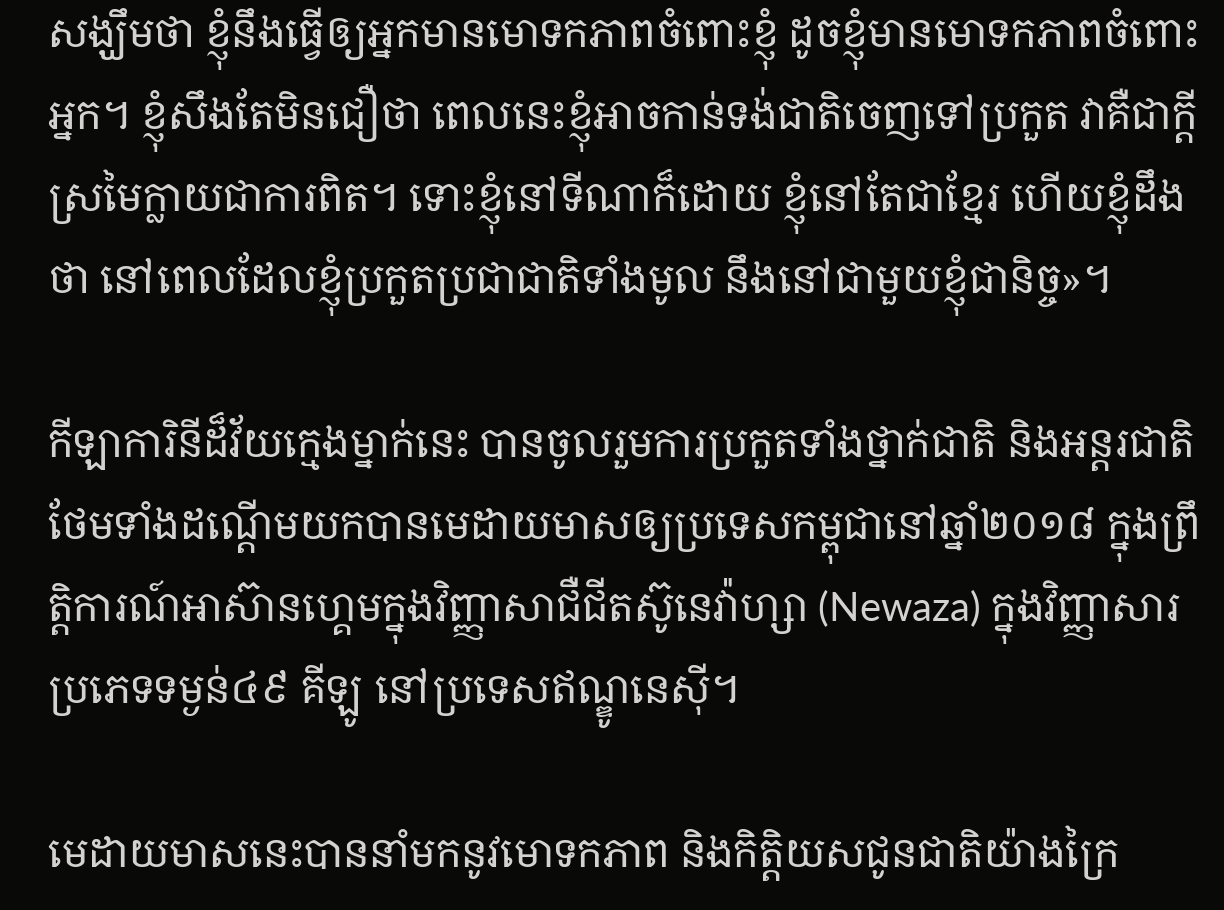សង្ឃឹមថា ខ្ញុំនឹងធ្វើឲ្យអ្នកមានមោទកភាពចំពោះខ្ញុំ ដូចខ្ញុំមានមោទកភាពចំពោះអ្នក។ ខ្ញុំសឹងតែមិនជឿថា ពេលនេះខ្ញុំអាចកាន់ទង់ជាតិចេញទៅប្រកួត វាគឺជាក្តីស្រមៃក្លាយជាការពិត។ ទោះខ្ញុំនៅទីណាក៏ដោយ ខ្ញុំនៅតែជាខ្មែរ ហើយខ្ញុំដឹងថា នៅពេលដែលខ្ញុំប្រកួតប្រជាជាតិទាំងមូល នឹងនៅជាមួយខ្ញុំជានិច្ច»។

កីឡាការិនីដ៏វ័យក្មេងម្នាក់នេះ បានចូលរួមការប្រកួតទាំងថ្នាក់ជាតិ និងអន្តរជាតិ ថែមទាំងដណ្តើមយកបានមេដាយមាសឲ្យប្រទេសកម្ពុជានៅឆ្នាំ២០១៨ ក្នុងព្រឹត្តិការណ៍អាស៊ានហ្គេមក្នុងវិញ្ញាសាជឺជីតស៊ូនេវ៉ាហ្សា (Newaza) ក្នុងវិញ្ញាសារប្រភេទទម្ងន់៤៩ គីឡូ នៅប្រទេសឥណ្ឌូនេស៊ី។

មេដាយមាសនេះបាននាំមកនូវមោទកភាព និងកិត្តិយសជូនជាតិយ៉ាងក្រៃ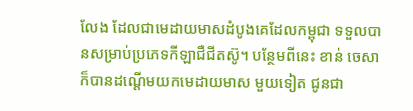លែង ដែលជាមេដាយមាសដំបូងគេដែលកម្ពុជា ទទួលបានសម្រាប់ប្រភេទកីឡាជឺជីតស៊ូ។ បន្ថែមពីនេះ ខាន់ ចេសា ក៏បានដណ្តើមយកមេដាយមាស មួយទៀត ជូនជា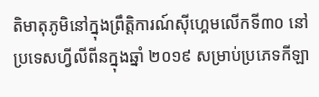តិមាតុភូមិនៅក្នុងព្រឹត្តិការណ៍ស៊ីហ្គេមលើកទី៣០ នៅប្រទេសហ្វីលីពីនក្នុងឆ្នាំ ២០១៩ សម្រាប់ប្រភេទកីឡា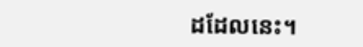ដដែលនេះ។